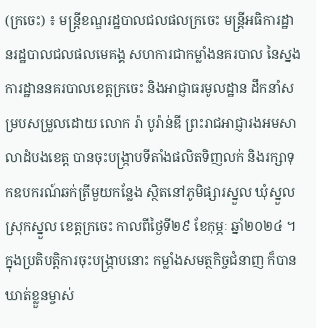(ក្រចេះ) ៖ មន្រ្តីខណ្ឌរដ្ឋបាលជលផលក្រចេះ មន្ត្រីអធិការដ្ឋានរដ្ឋបាលជលផលមេគង្គ សហការជាកម្លាំងនគរបាល នៃស្នងការដ្ឋាននគរបាលខេត្តក្រចេះ និងអាជ្ញាធរមូលដ្ឋាន ដឹកនាំសម្របសម្រួលដោយ លោក រ៉ា បូរ៉ាន់ឌី ព្រះរាជអាជ្ញារងអមសាលាដំបងខេត្ត បានចុះបង្ក្រាបទីតាំងផលិតទិញលក់ និងរក្សាទុកឧបករណ៍ឆក់ត្រីមួយកន្លែង ស្ថិតនៅភូមិផ្សារស្នួល ឃុំស្នួល ស្រុកស្នួល ខេត្តក្រចេះ កាលពីថ្ងៃទី២៩ ខែកុម្ភៈ ឆ្នាំ២០២៤ ។
ក្នុងប្រតិបត្តិការចុះបង្ក្រាបនោះ កម្លាំងសមត្ថកិច្ចជំនាញ ក៏បានឃាត់ខ្លួនម្ចាស់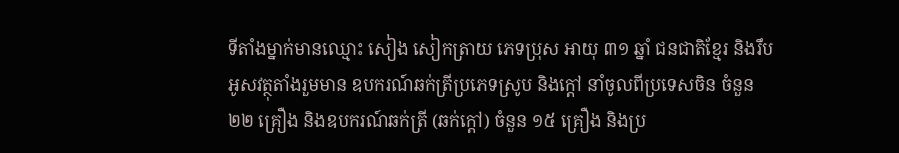ទីតាំងម្នាក់មានឈ្មោះ សៀង សៀកត្រាយ ភេទប្រុស អាយុ ៣១ ឆ្នាំ ជនជាតិខ្មែរ និងរឹបអូសវត្ថុតាំងរួមមាន ឧបករណ៍ឆក់ត្រីប្រភេទស្រូប និងក្ដៅ នាំចូលពីប្រទេសចិន ចំនួន ២២ គ្រឿង និងឧបករណ៍ឆក់ត្រី (ឆក់ក្ដៅ) ចំនួន ១៥ គ្រឿង និងប្រ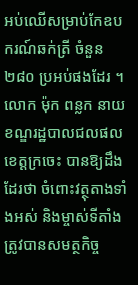អប់ឈើសម្រាប់កែឧបករណ៍ឆក់ត្រី ចំនួន ២៨០ ប្រអប់ផងដែរ ។
លោក ម៉ុក ពន្លក នាយខណ្ឌរដ្ឋបាលជលផលខេត្តក្រចេះ បានឱ្យដឹងដែរថា ចំពោះវត្ថុតាងទាំងអស់ និងម្ចាស់ទីតាំង ត្រូវបានសមត្ថកិច្ច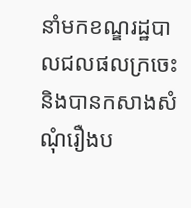នាំមកខណ្ឌរដ្ឋបាលជលផលក្រចេះ និងបានកសាងសំណុំរឿងប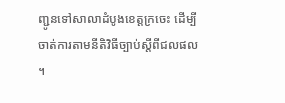ញ្ជូនទៅសាលាដំបូងខេត្តក្រចេះ ដើម្បីចាត់ការតាមនីតិវិធីច្បាប់ស្តីពីជលផល ។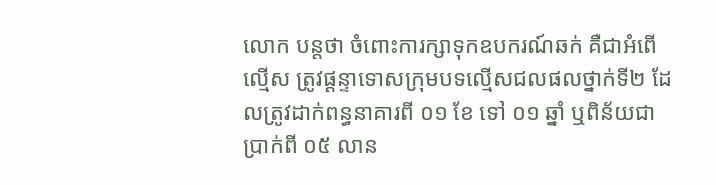លោក បន្តថា ចំពោះការក្សាទុកឧបករណ៍ឆក់ គឺជាអំពើល្មើស ត្រូវផ្ដន្ទាទោសក្រុមបទល្មើសជលផលថ្នាក់ទី២ ដែលត្រូវដាក់ពន្ធនាគារពី ០១ ខែ ទៅ ០១ ឆ្នាំ ឬពិន័យជាប្រាក់ពី ០៥ លាន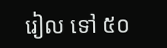រៀល ទៅ ៥០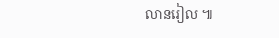លានរៀល ៕